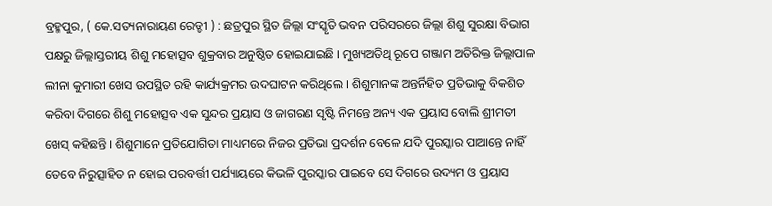ବ୍ରହ୍ମପୁର, ( କେ.ସତ୍ୟନାରାୟଣ ରେଡ୍ଡୀ ) : ଛତ୍ରପୁର ସ୍ଥିତ ଜିଲ୍ଲା ସଂସ୍କୃତି ଭବନ ପରିସରରେ ଜିଲ୍ଲା ଶିଶୁ ସୁରକ୍ଷା ବିଭାଗ ପକ୍ଷରୁ ଜିଲ୍ଲାସ୍ତରୀୟ ଶିଶୁ ମହୋତ୍ସବ ଶୁକ୍ରବାର ଅନୁଷ୍ଠିତ ହୋଇଯାଇଛି । ମୁଖ୍ୟଅତିଥି ରୂପେ ଗଞ୍ଜାମ ଅତିରିକ୍ତ ଜିଲ୍ଲାପାଳ ଲୀନା କୁମାରୀ ଖେସ ଉପସ୍ଥିତ ରହି କାର୍ଯ୍ୟକ୍ରମର ଉଦଘାଟନ କରିଥିଲେ । ଶିଶୁମାନଙ୍କ ଅନ୍ତର୍ନିହିତ ପ୍ରତିଭାକୁ ବିକଶିତ କରିବା ଦିଗରେ ଶିଶୁ ମହୋତ୍ସବ ଏକ ସୁନ୍ଦର ପ୍ରୟାସ ଓ ଜାଗରଣ ସୃଷ୍ଟି ନିମନ୍ତେ ଅନ୍ୟ ଏକ ପ୍ରୟାସ ବୋଲି ଶ୍ରୀମତୀ ଖେସ୍ କହିଛନ୍ତି । ଶିଶୁମାନେ ପ୍ରତିଯୋଗିତା ମାଧ୍ୟମରେ ନିଜର ପ୍ରତିଭା ପ୍ରଦର୍ଶନ ବେଳେ ଯଦି ପୁରସ୍କାର ପାଆନ୍ତେ ନାହିଁ ତେବେ ନିରୁତ୍ସାହିତ ନ ହୋଇ ପରବର୍ତ୍ତୀ ପର୍ଯ୍ୟାୟରେ କିଭଳି ପୁରସ୍କାର ପାଇବେ ସେ ଦିଗରେ ଉଦ୍ୟମ ଓ ପ୍ରୟାସ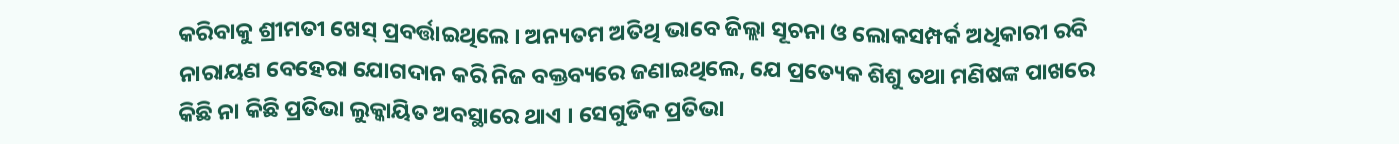କରିବାକୁ ଶ୍ରୀମତୀ ଖେସ୍ ପ୍ରବର୍ତ୍ତାଇଥିଲେ । ଅନ୍ୟତମ ଅତିଥି ଭାବେ ଜିଲ୍ଲା ସୂଚନା ଓ ଲୋକସମ୍ପର୍କ ଅଧିକାରୀ ରବି ନାରାୟଣ ବେହେରା ଯୋଗଦାନ କରି ନିଜ ବକ୍ତବ୍ୟରେ ଜଣାଇଥିଲେ, ଯେ ପ୍ରତ୍ୟେକ ଶିଶୁ ତଥା ମଣିଷଙ୍କ ପାଖରେ କିଛି ନା କିଛି ପ୍ରତିଭା ଲୁକ୍କାୟିତ ଅବସ୍ଥାରେ ଥାଏ । ସେଗୁଡିକ ପ୍ରତିଭା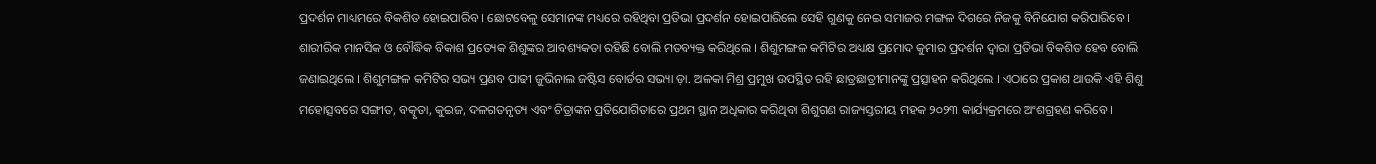ପ୍ରଦର୍ଶନ ମାଧ୍ୟମରେ ବିକଶିତ ହୋଇପାରିବ । ଛୋଟବେଳୁ ସେମାନଙ୍କ ମଧ୍ୟରେ ରହିଥିବା ପ୍ରତିଭା ପ୍ରଦର୍ଶନ ହୋଇପାରିଲେ ସେହି ଗୁଣକୁ ନେଇ ସମାଜର ମଙ୍ଗଳ ଦିଗରେ ନିଜକୁ ବିନିଯୋଗ କରିପାରିବେ । ଶାରୀରିକ ମାନସିକ ଓ ବୌଦ୍ଧିକ ବିକାଶ ପ୍ରତ୍ୟେକ ଶିଶୁଙ୍କର ଆବଶ୍ୟକତା ରହିଛି ବୋଲି ମତବ୍ୟକ୍ତ କରିଥିଲେ । ଶିଶୁମଙ୍ଗଳ କମିଟିର ଅଧ୍ୟକ୍ଷ ପ୍ରମୋଦ କୁମାର ପ୍ରଦର୍ଶନ ଦ୍ୱାରା ପ୍ରତିଭା ବିକଶିତ ହେବ ବୋଲି ଜଣାଇଥିଲେ । ଶିଶୁମଙ୍ଗଳ କମିଟିର ସଭ୍ୟ ପ୍ରଣବ ପାଢୀ ଜୁଭିନାଲ ଜଷ୍ଟିସ ବୋର୍ଡର ସଭ୍ୟା ଡ଼ା. ଅଳକା ମିଶ୍ର ପ୍ରମୁଖ ଉପସ୍ଥିତ ରହି ଛାତ୍ରଛାତ୍ରୀମାନଙ୍କୁ ପ୍ରତ୍ସାହନ କରିଥିଲେ । ଏଠାରେ ପ୍ରକାଶ ଥାଉକି ଏହି ଶିଶୁ ମହୋତ୍ସବରେ ସଙ୍ଗୀତ, ବତ୍କୃତା, କୁଇଜ, ଦଳଗତନୃତ୍ୟ ଏବଂ ଚିତ୍ରାଙ୍କନ ପ୍ରତିଯୋଗିତାରେ ପ୍ରଥମ ସ୍ଥାନ ଅଧିକାର କରିଥିବା ଶିଶୁଗଣ ରାଜ୍ୟସ୍ତରୀୟ ମହକ ୨୦୨୩ କାର୍ଯ୍ୟକ୍ରମରେ ଅଂଶଗ୍ରହଣ କରିବେ ।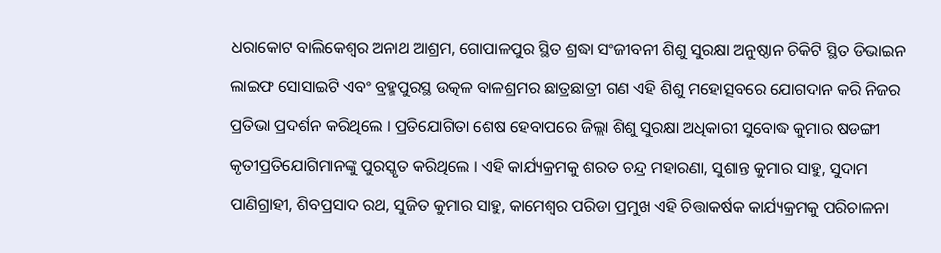ଧରାକୋଟ ବାଲିକେଶ୍ଵର ଅନାଥ ଆଶ୍ରମ, ଗୋପାଳପୁର ସ୍ଥିତ ଶ୍ରଦ୍ଧା ସଂଜୀବନୀ ଶିଶୁ ସୁରକ୍ଷା ଅନୁଷ୍ଠାନ ଚିକିଟି ସ୍ଥିତ ଡିଭାଇନ ଲାଇଫ ସୋସାଇଟି ଏବଂ ବ୍ରହ୍ମପୁରସ୍ଥ ଉତ୍କଳ ବାଳଶ୍ରମର ଛାତ୍ରଛାତ୍ରୀ ଗଣ ଏହି ଶିଶୁ ମହୋତ୍ସବରେ ଯୋଗଦାନ କରି ନିଜର ପ୍ରତିଭା ପ୍ରଦର୍ଶନ କରିଥିଲେ । ପ୍ରତିଯୋଗିତା ଶେଷ ହେବାପରେ ଜିଲ୍ଲା ଶିଶୁ ସୁରକ୍ଷା ଅଧିକାରୀ ସୁବୋଦ୍ଧ କୁମାର ଷଡଙ୍ଗୀ କୃତୀପ୍ରତିଯୋଗିମାନଙ୍କୁ ପୁରସ୍କୃତ କରିଥିଲେ । ଏହି କାର୍ଯ୍ୟକ୍ରମକୁ ଶରତ ଚନ୍ଦ୍ର ମହାରଣା, ସୁଶାନ୍ତ କୁମାର ସାହୁ, ସୁଦାମ ପାଣିଗ୍ରାହୀ, ଶିବପ୍ରସାଦ ରଥ, ସୁଜିତ କୁମାର ସାହୁ, କାମେଶ୍ୱର ପରିଡା ପ୍ରମୁଖ ଏହି ଚିତ୍ତାକର୍ଷକ କାର୍ଯ୍ୟକ୍ରମକୁ ପରିଚାଳନା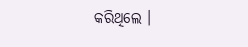କରିଥିଲେ ।